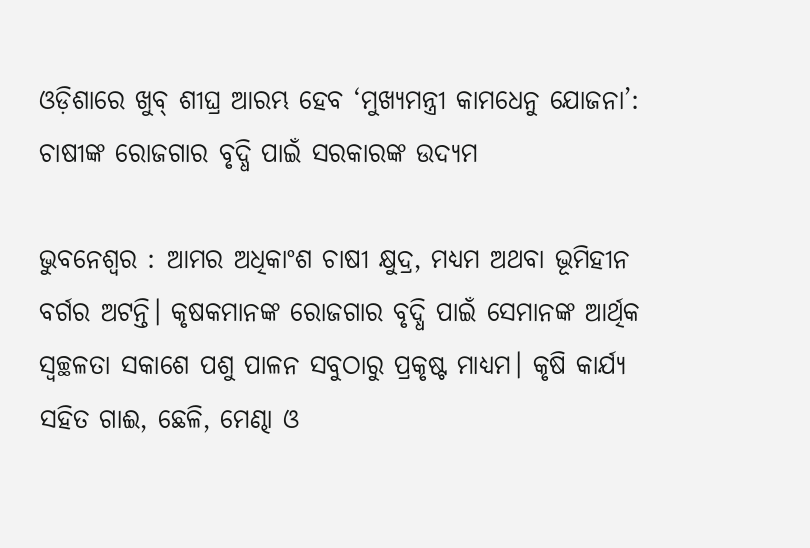ଓଡ଼ିଶାରେ ଖୁବ୍ ଶୀଘ୍ର ଆରମ୍ଭ ହେବ ‘ମୁଖ୍ୟମନ୍ତ୍ରୀ କାମଧେନୁ ଯୋଜନା’: ଚାଷୀଙ୍କ ରୋଜଗାର ବୃଦ୍ଧି ପାଇଁ ସରକାରଙ୍କ ଉଦ୍ୟମ

ଭୁବନେଶ୍ୱର : ଆମର ଅଧିକାଂଶ ଚାଷୀ କ୍ଷୁଦ୍ର, ମଧ୍ୟମ ଅଥବା ଭୂମିହୀନ ବର୍ଗର ଅଟନ୍ତି। କୃଷକମାନଙ୍କ ରୋଜଗାର ବୃଦ୍ଧି ପାଇଁ ସେମାନଙ୍କ ଆର୍ଥିକ ସ୍ବଚ୍ଛଳତା ସକାଶେ ପଶୁ ପାଳନ ସବୁଠାରୁ ପ୍ରକୃଷ୍ଟ ମାଧ୍ୟମ। କୃଷି କାର୍ଯ୍ୟ ସହିତ ଗାଈ, ଛେଳି, ମେଣ୍ଢା ଓ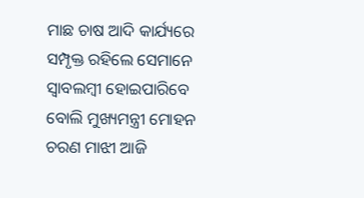ମାଛ ଚାଷ ଆଦି କାର୍ଯ୍ୟରେ ସମ୍ପୃକ୍ତ ରହିଲେ ସେମାନେ ସ୍ବାବଲମ୍ବୀ ହୋଇପାରିବେ ବୋଲି ମୁଖ୍ୟମନ୍ତ୍ରୀ ମୋହନ ଚରଣ ମାଝୀ ଆଜି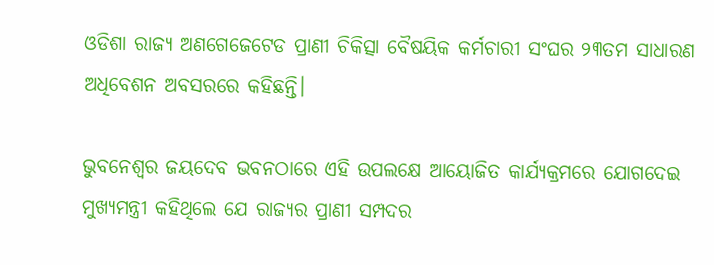ଓଡିଶା ରାଜ୍ୟ ଅଣଗେଜେଟେଡ ପ୍ରାଣୀ ଚିକିତ୍ସା ବୈଷୟିକ କର୍ମଚାରୀ ସଂଘର ୨୩ତମ ସାଧାରଣ ଅଧିବେଶନ ଅବସରରେ କହିଛନ୍ତି।

ଭୁବନେଶ୍ବର ଜୟଦେବ ଭବନଠାରେ ଏହି ଉପଲକ୍ଷେ ଆୟୋଜିତ କାର୍ଯ୍ୟକ୍ରମରେ ଯୋଗଦେଇ ମୁଖ୍ୟମନ୍ତ୍ରୀ କହିଥିଲେ ଯେ ରାଜ୍ୟର ପ୍ରାଣୀ ସମ୍ପଦର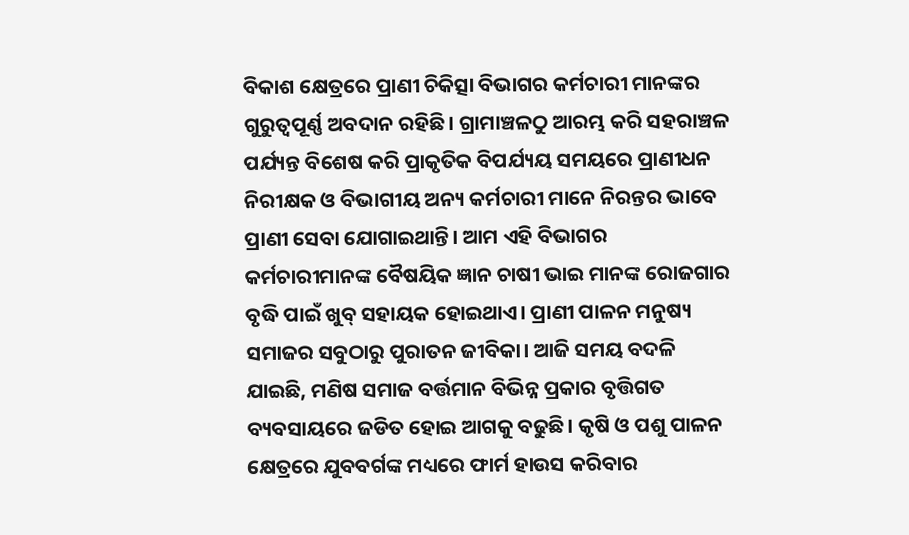ବିକାଶ କ୍ଷେତ୍ରରେ ପ୍ରାଣୀ ଚିକିତ୍ସା ବିଭାଗର କର୍ମଚାରୀ ମାନଙ୍କର ଗୁରୁତ୍ବପୂର୍ଣ୍ଣ ଅବଦାନ ରହିଛି। ଗ୍ରାମାଞ୍ଚଳଠୁ ଆରମ୍ଭ କରି ସହରାଞ୍ଚଳ ପର୍ଯ୍ୟନ୍ତ ବିଶେଷ କରି ପ୍ରାକୃତିକ ବିପର୍ଯ୍ୟୟ ସମୟରେ ପ୍ରାଣୀଧନ ନିରୀକ୍ଷକ ଓ ବିଭାଗୀୟ ଅନ୍ୟ କର୍ମଚାରୀ ମାନେ ନିରନ୍ତର ଭାବେ ପ୍ରାଣୀ ସେବା ଯୋଗାଇଥାନ୍ତି। ଆମ ଏହି ବିଭାଗର କର୍ମଚାରୀମାନଙ୍କ ବୈଷୟିକ ଜ୍ଞାନ ଚାଷୀ ଭାଇ ମାନଙ୍କ ରୋଜଗାର ବୃଦ୍ଧି ପାଇଁ ଖୁବ୍ ସହାୟକ ହୋଇଥାଏ। ପ୍ରାଣୀ ପାଳନ ମନୁଷ୍ୟ ସମାଜର ସବୁଠାରୁ ପୁରାତନ ଜୀବିକା। ଆଜି ସମୟ ବଦଳି ଯାଇଛି, ମଣିଷ ସମାଜ ବର୍ତ୍ତମାନ ବିଭିନ୍ନ ପ୍ରକାର ବୃତ୍ତିଗତ ବ୍ୟବସାୟରେ ଜଡିତ ହୋଇ ଆଗକୁ ବଢୁଛି। କୃଷି ଓ ପଶୁ ପାଳନ କ୍ଷେତ୍ରରେ ଯୁବବର୍ଗଙ୍କ ମଧ୍ୟରେ ଫାର୍ମ ହାଉସ କରିବାର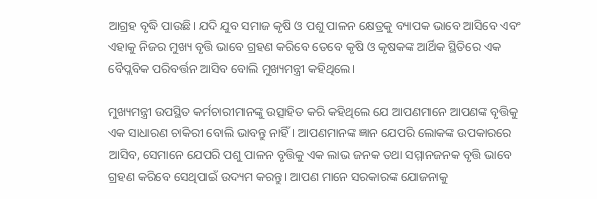ଆଗ୍ରହ ବୃଦ୍ଧି ପାଉଛି। ଯଦି ଯୁବ ସମାଜ କୃଷି ଓ ପଶୁ ପାଳନ କ୍ଷେତ୍ରକୁ ବ୍ୟାପକ ଭାବେ ଆସିବେ ଏବଂ ଏହାକୁ ନିଜର ମୁଖ୍ୟ ବୃତ୍ତି ଭାବେ ଗ୍ରହଣ କରିବେ ତେବେ କୃଷି ଓ କୃଷକଙ୍କ ଆର୍ଥିକ ସ୍ଥିତିରେ ଏକ ବୈପ୍ଲବିକ ପରିବର୍ତ୍ତନ ଆସିବ ବୋଲି ମୁଖ୍ୟମନ୍ତ୍ରୀ କହିଥିଲେ।

ମୁଖ୍ୟମନ୍ତ୍ରୀ ଉପସ୍ଥିତ କର୍ମଚାରୀମାନଙ୍କୁ ଉତ୍ସାହିତ କରି କହିଥିଲେ ଯେ ଆପଣମାନେ ଆପଣଙ୍କ ବୃତ୍ତିକୁ ଏକ ସାଧାରଣ ଚାକିରୀ ବୋଲି ଭାବନ୍ତୁ ନାହିଁ। ଆପଣମାନଙ୍କ ଜ୍ଞାନ ଯେପରି ଲୋକଙ୍କ ଉପକାରରେ ଆସିବ, ସେମାନେ ଯେପରି ପଶୁ ପାଳନ ବୃତ୍ତିକୁ ଏକ ଲାଭ ଜନକ ତଥା ସମ୍ମାନଜନକ ବୃତ୍ତି ଭାବେ ଗ୍ରହଣ କରିବେ ସେଥିପାଇଁ ଉଦ୍ୟମ କରନ୍ତୁ। ଆପଣ ମାନେ ସରକାରଙ୍କ ଯୋଜନାକୁ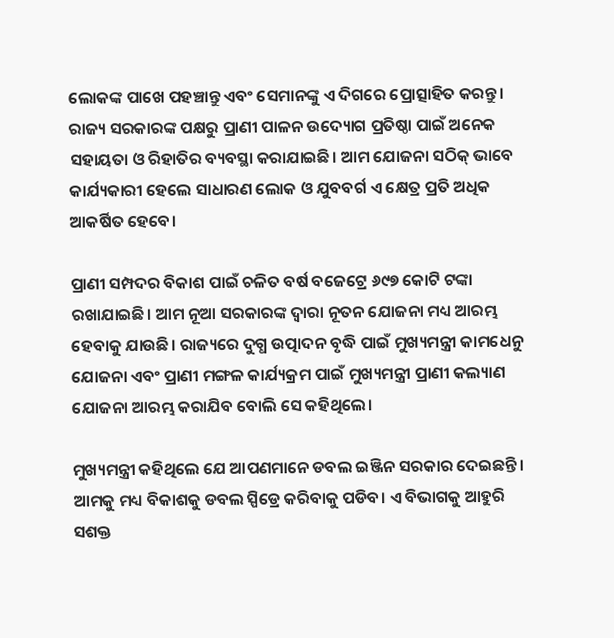ଲୋକଙ୍କ ପାଖେ ପହଞ୍ଚାନ୍ତୁ ଏବଂ ସେମାନଙ୍କୁ ଏ ଦିଗରେ ପ୍ରୋତ୍ସାହିତ କରନ୍ତୁ। ରାଜ୍ୟ ସରକାରଙ୍କ ପକ୍ଷରୁ ପ୍ରାଣୀ ପାଳନ ଉଦ୍ୟୋଗ ପ୍ରତିଷ୍ଠା ପାଇଁ ଅନେକ ସହାୟତା ଓ ରିହାତିର ବ୍ୟବସ୍ଥା କରାଯାଇଛି। ଆମ ଯୋଜନା ସଠିକ୍ ଭାବେ କାର୍ଯ୍ୟକାରୀ ହେଲେ ସାଧାରଣ ଲୋକ ଓ ଯୁବବର୍ଗ ଏ କ୍ଷେତ୍ର ପ୍ରତି ଅଧିକ ଆକର୍ଷିତ ହେବେ।

ପ୍ରାଣୀ ସମ୍ପଦର ବିକାଶ ପାଇଁ ଚଳିତ ବର୍ଷ ବଜେଟ୍ରେ ୬୯୭ କୋଟି ଟଙ୍କା ରଖାଯାଇଛି। ଆମ ନୂଆ ସରକାରଙ୍କ ଦ୍ବାରା ନୂତନ ଯୋଜନା ମଧ୍ୟ ଆରମ୍ଭ ହେବାକୁ ଯାଉଛି। ରାଜ୍ୟରେ ଦୁଗ୍ଧ ଉତ୍ପାଦନ ବୃଦ୍ଧି ପାଇଁ ମୁଖ୍ୟମନ୍ତ୍ରୀ କାମଧେନୁ ଯୋଜନା ଏବଂ ପ୍ରାଣୀ ମଙ୍ଗଳ କାର୍ଯ୍ୟକ୍ରମ ପାଇଁ ମୁଖ୍ୟମନ୍ତ୍ରୀ ପ୍ରାଣୀ କଲ୍ୟାଣ ଯୋଜନା ଆରମ୍ଭ କରାଯିବ ବୋଲି ସେ କହିଥିଲେ।

ମୁଖ୍ୟମନ୍ତ୍ରୀ କହିଥିଲେ ଯେ ଆପଣମାନେ ଡବଲ ଇଞ୍ଜିନ ସରକାର ଦେଇଛନ୍ତି। ଆମକୁ ମଧ୍ୟ ବିକାଶକୁ ଡବଲ ସ୍ପିଡ୍ରେ କରିବାକୁ ପଡିବ। ଏ ବିଭାଗକୁ ଆହୁରି ସଶକ୍ତ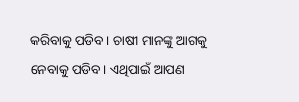କରିବାକୁ ପଡିବ। ଚାଷୀ ମାନଙ୍କୁ ଆଗକୁ ନେବାକୁ ପଡିବ। ଏଥିପାଇଁ ଆପଣ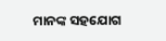ମାନଙ୍କ ସହଯୋଗ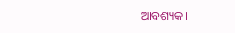ଆବଶ୍ୟକ।